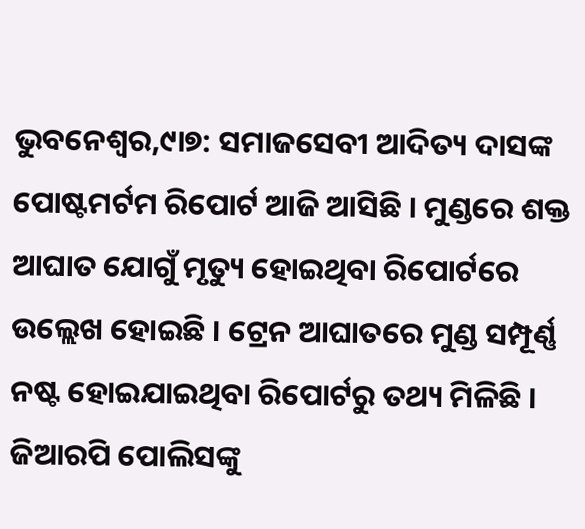ଭୁବନେଶ୍ୱର,୯ା୭: ସମାଜସେବୀ ଆଦିତ୍ୟ ଦାସଙ୍କ ପୋଷ୍ଟମର୍ଟମ ରିପୋର୍ଟ ଆଜି ଆସିଛି । ମୁଣ୍ଡରେ ଶକ୍ତ ଆଘାତ ଯୋଗୁଁ ମୃତ୍ୟୁ ହୋଇଥିବା ରିପୋର୍ଟରେ ଉଲ୍ଲେଖ ହୋଇଛି । ଟ୍ରେନ ଆଘାତରେ ମୁଣ୍ଡ ସମ୍ପୂର୍ଣ୍ଣ ନଷ୍ଟ ହୋଇଯାଇଥିବା ରିପୋର୍ଟରୁ ତଥ୍ୟ ମିଳିଛି । ଜିଆରପି ପୋଲିସଙ୍କୁ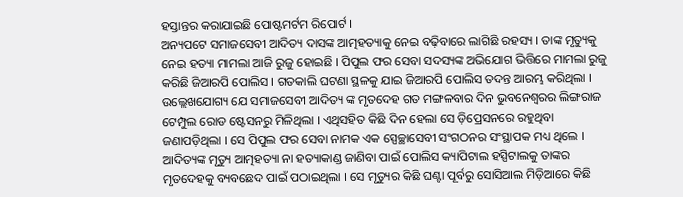ହସ୍ତାନ୍ତର କରାଯାଇଛି ପୋଷ୍ଟମର୍ଟମ ରିପୋର୍ଟ ।
ଅନ୍ୟପଟେ ସମାଜସେବୀ ଆଦିତ୍ୟ ଦାସଙ୍କ ଆତ୍ମହତ୍ୟାକୁ ନେଇ ବଢ଼ିବାରେ ଲାଗିଛି ରହସ୍ୟ । ତାଙ୍କ ମୃତ୍ୟୁକୁ ନେଇ ହତ୍ୟା ମାମଲା ଆଜି ରୁଜୁ ହୋଇଛି । ପିପୁଲ ଫର ସେବା ସଦସ୍ୟଙ୍କ ଅଭିଯୋଗ ଭିତ୍ତିରେ ମାମଲା ରୁଜୁ କରିଛି ଜିଆରପି ପୋଲିସ । ଗତକାଲି ଘଟଣା ସ୍ଥଳକୁ ଯାଇ ଜିଆରପି ପୋଲିସ ତଦନ୍ତ ଆରମ୍ଭ କରିଥିଲା ।
ଉଲ୍ଲେଖଯୋଗ୍ୟ ଯେ ସମାଜସେବୀ ଆଦିତ୍ୟ ଙ୍କ ମୃତଦେହ ଗତ ମଙ୍ଗଳବାର ଦିନ ଭୁବନେଶ୍ୱରର ଲିଙ୍ଗରାଜ ଟେମ୍ପୁଲ ରୋଡ ଷ୍ଟେସନରୁ ମିଳିଥିଲା । ଏଥିସହିତ କିଛି ଦିନ ହେଲା ସେ ଡ଼ିପ୍ରେସନରେ ରହୁଥିବା ଜଣାପଡ଼ିଥିଲା । ସେ ପିପୁଲ ଫର ସେବା ନାମକ ଏକ ସ୍ପେଚ୍ଛାସେବୀ ସଂଗଠନର ସଂସ୍ଥାପକ ମଧ୍ୟ ଥିଲେ । ଆଦିତ୍ୟଙ୍କ ମୃତ୍ୟୁ ଆତ୍ମହତ୍ୟା ନା ହତ୍ୟାକାଣ୍ଡ ଜାଣିବା ପାଇଁ ପୋଲିସ କ୍ୟାପିଟାଲ ହସ୍ପିଟାଲକୁ ତାଙ୍କର ମୃତଦେହକୁ ବ୍ୟବଛେଦ ପାଇଁ ପଠାଇଥିଲା । ସେ ମୃତ୍ୟୁର କିଛି ଘଣ୍ଟା ପୂର୍ବରୁ ସୋସିଆଲ ମିଡ଼ିଆରେ କିଛି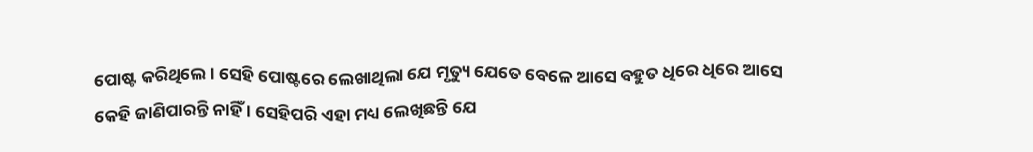ପୋଷ୍ଟ କରିଥିଲେ । ସେହି ପୋଷ୍ଟରେ ଲେଖାଥିଲା ଯେ ମୃତ୍ୟୁ ଯେତେ ବେଳେ ଆସେ ବହୁତ ଧିରେ ଧିରେ ଆସେ କେହି ଜାଣିପାରନ୍ତି ନାହିଁ । ସେହିପରି ଏହା ମଧ୍ୟ ଲେଖିଛନ୍ତି ଯେ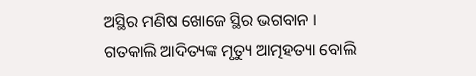ଅସ୍ଥିର ମଣିଷ ଖୋଜେ ସ୍ଥିର ଭଗବାନ ।
ଗତକାଲି ଆଦିତ୍ୟଙ୍କ ମୃତ୍ୟୁ ଆତ୍ମହତ୍ୟା ବୋଲି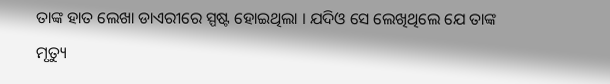ତାଙ୍କ ହାତ ଲେଖା ଡାଏରୀରେ ସ୍ପଷ୍ଟ ହୋଇଥିଲା । ଯଦିଓ ସେ ଲେଖିଥିଲେ ଯେ ତାଙ୍କ ମୃତ୍ୟୁ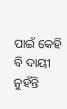ପାଇଁ କେହି ବି ଦାୟୀ ନୁହଁନ୍ତି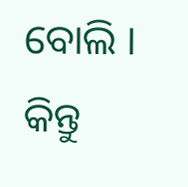ବୋଲି । କିନ୍ତୁ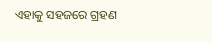ଏହାକୁ ସହଜରେ ଗ୍ରହଣ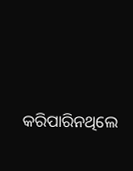କରିପାରିନଥିଲେ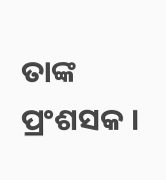ତାଙ୍କ ପ୍ରଂଶସକ ।